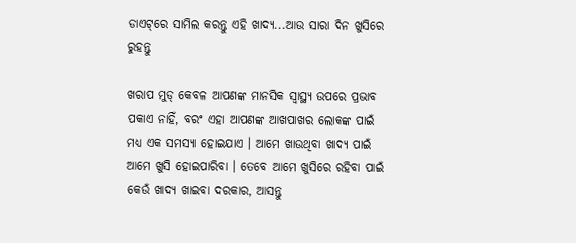ଡାଏଟ୍‌ରେ ସାମିଲ କରନ୍ତୁ ଏହି ଖାଦ୍ୟ...ଆଉ ସାରା ଦିନ ଖୁସିରେ ରୁହନ୍ତୁ

ଖରାପ ମୁଡ୍ କେବଳ ଆପଣଙ୍କ ମାନସିକ ସ୍ୱାସ୍ଥ୍ୟ ଉପରେ ପ୍ରଭାବ ପକାଏ ନାହିଁ, ବରଂ ଏହା ଆପଣଙ୍କ ଆଖପାଖର ଲୋକଙ୍କ ପାଇଁ ମଧ୍ୟ ଏକ ସମସ୍ୟା ହୋଇଯାଏ । ଆମେ ଖାଉଥିବା ଖାଦ୍ୟ ପାଇଁ ଆମେ ଖୁସି ହୋଇପାରିବା । ତେବେ ଆମେ ଖୁସିରେ ରହିବା ପାଇଁ କେଉଁ ଖାଦ୍ୟ ଖାଇବା ଦରକାର, ଆସନ୍ତୁ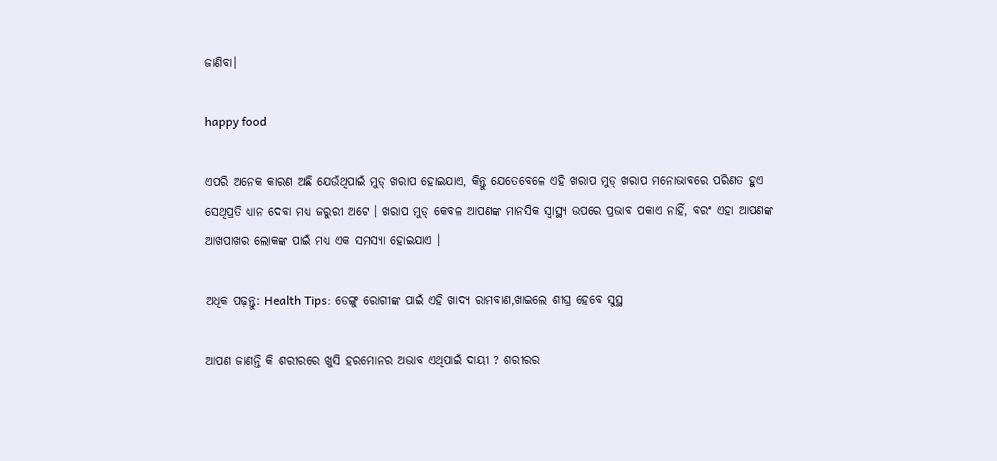ଜାଣିବା।

happy food

ଏପରି ଅନେକ କାରଣ ଅଛି ଯେଉଁଥିପାଇଁ ମୁଡ୍ ଖରାପ ହୋଇଯାଏ, କିନ୍ତୁ ଯେତେବେଳେ ଏହି ଖରାପ ମୁଡ୍ ଖରାପ ମନୋଭାବରେ ପରିଣତ ହୁଏ ସେଥିପ୍ରତି ଧ୍ୟାନ ଦେବା ମଧ୍ୟ ଜରୁରୀ ଅଟେ । ଖରାପ ମୁଡ୍ କେବଳ ଆପଣଙ୍କ ମାନସିକ ସ୍ୱାସ୍ଥ୍ୟ ଉପରେ ପ୍ରଭାବ ପକାଏ ନାହିଁ, ବରଂ ଏହା ଆପଣଙ୍କ ଆଖପାଖର ଲୋକଙ୍କ ପାଇଁ ମଧ୍ୟ ଏକ ସମସ୍ୟା ହୋଇଯାଏ ।

ଅଧିକ ପଢ଼ନ୍ତୁ: Health Tips: ଡେଙ୍ଗୁ ରୋଗୀଙ୍କ ପାଇଁ ଏହି ଖାଦ୍ୟ ରାମବାଣ,ଖାଇଲେ ଶୀଘ୍ର ହେବେ ସୁସ୍ଥ

ଆପଣ ଜାଣନ୍ତି କି ଶରୀରରେ ଖୁସି ହରମୋନର ଅଭାବ ଏଥିପାଇଁ ଦାୟୀ ? ଶରୀରର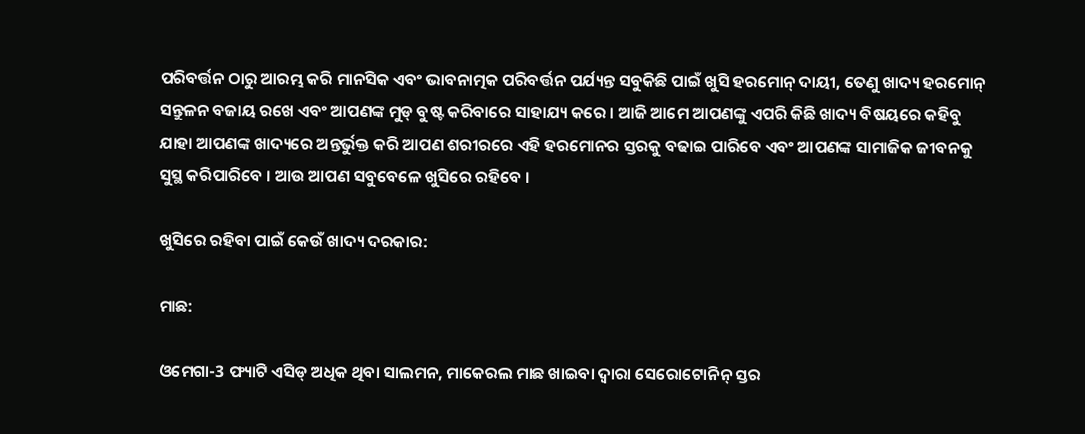ପରିବର୍ତ୍ତନ ଠାରୁ ଆରମ୍ଭ କରି ମାନସିକ ଏବଂ ଭାବନାତ୍ମକ ପରିବର୍ତ୍ତନ ପର୍ଯ୍ୟନ୍ତ ସବୁକିଛି ପାଇଁ ଖୁସି ହରମୋନ୍ ଦାୟୀ, ତେଣୁ ଖାଦ୍ୟ ହରମୋନ୍ ସନ୍ତୁଳନ ବଜାୟ ରଖେ ଏବଂ ଆପଣଙ୍କ ମୁଡ୍ ବୁଷ୍ଟ କରିବାରେ ସାହାଯ୍ୟ କରେ । ଆଜି ଆମେ ଆପଣଙ୍କୁ ଏପରି କିଛି ଖାଦ୍ୟ ବିଷୟରେ କହିବୁ ଯାହା ଆପଣଙ୍କ ଖାଦ୍ୟରେ ଅନ୍ତର୍ଭୁକ୍ତ କରି ଆପଣ ଶରୀରରେ ଏହି ହରମୋନର ସ୍ତରକୁ ବଢାଇ ପାରିବେ ଏବଂ ଆପଣଙ୍କ ସାମାଜିକ ଜୀବନକୁ ସୁସ୍ଥ କରିପାରିବେ । ଆଉ ଆପଣ ସବୁବେଳେ ଖୁସିରେ ରହିବେ ।

ଖୁସିରେ ରହିବା ପାଇଁ କେଉଁ ଖାଦ୍ୟ ଦରକାର:

ମାଛ:

ଓମେଗା-3 ଫ୍ୟାଟି ଏସିଡ୍ ଅଧିକ ଥିବା ସାଲମନ, ମାକେରଲ ମାଛ ଖାଇବା ଦ୍ୱାରା ସେରୋଟୋନିନ୍ ସ୍ତର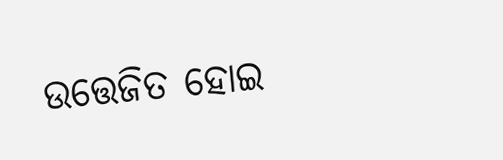ଉତ୍ତେଜିତ ହୋଇ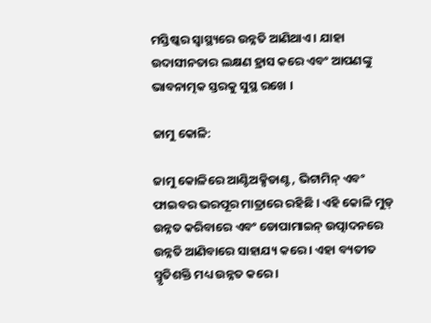ମସ୍ତିଷ୍କର ସ୍ୱାସ୍ଥ୍ୟରେ ଉନ୍ନତି ଆଣିଥାଏ । ଯାହା ଉଦାସୀନତାର ଲକ୍ଷଣ ହ୍ରାସ କରେ ଏବଂ ଆପଣଙ୍କୁ ଭାବନାତ୍ମକ ସ୍ତରକୁ ସୁସ୍ଥ ରଖେ ।

ଜାମୁ କୋଳି:

ଜାମୁ କୋଳିରେ ଆଣ୍ଟିଅକ୍ସିଡାଣ୍ଟ, ଭିଟାମିନ୍ ଏବଂ ଫାଇବର ଭରପୂର ମାତ୍ରାରେ ରହିଛି । ଏହି କୋଳି ମୁଡ୍ ଉନ୍ନତ କରିବାରେ ଏବଂ ଡୋପାମାଇନ୍ ଉତ୍ପାଦନରେ ଉନ୍ନତି ଆଣିବାରେ ସାହାଯ୍ୟ କରେ । ଏହା ବ୍ୟତୀତ ସ୍ମୃତିଶକ୍ତି ମଧ୍ୟ ଉନ୍ନତ କରେ ।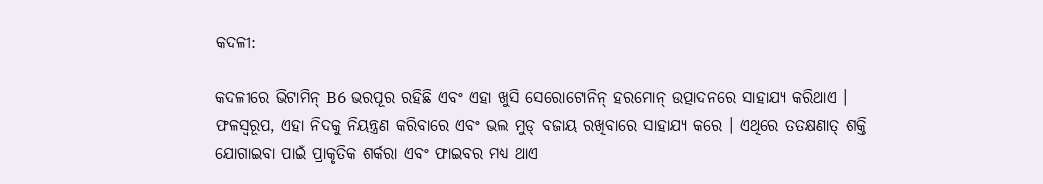କଦଳୀ:

କଦଳୀରେ ଭିଟାମିନ୍ B6 ଭରପୂର ରହିଛି ଏବଂ ଏହା ଖୁସି ସେରୋଟୋନିନ୍ ହରମୋନ୍ ଉତ୍ପାଦନରେ ସାହାଯ୍ୟ କରିଥାଏ । ଫଳସ୍ୱରୂପ, ଏହା ନିଦକୁ ନିୟନ୍ତ୍ରଣ କରିବାରେ ଏବଂ ଭଲ ମୁଡ୍ ବଜାୟ ରଖିବାରେ ସାହାଯ୍ୟ କରେ । ଏଥିରେ ତତକ୍ଷଣାତ୍ ଶକ୍ତି ଯୋଗାଇବା ପାଇଁ ପ୍ରାକୃତିକ ଶର୍କରା ଏବଂ ଫାଇବର ମଧ୍ୟ ଥାଏ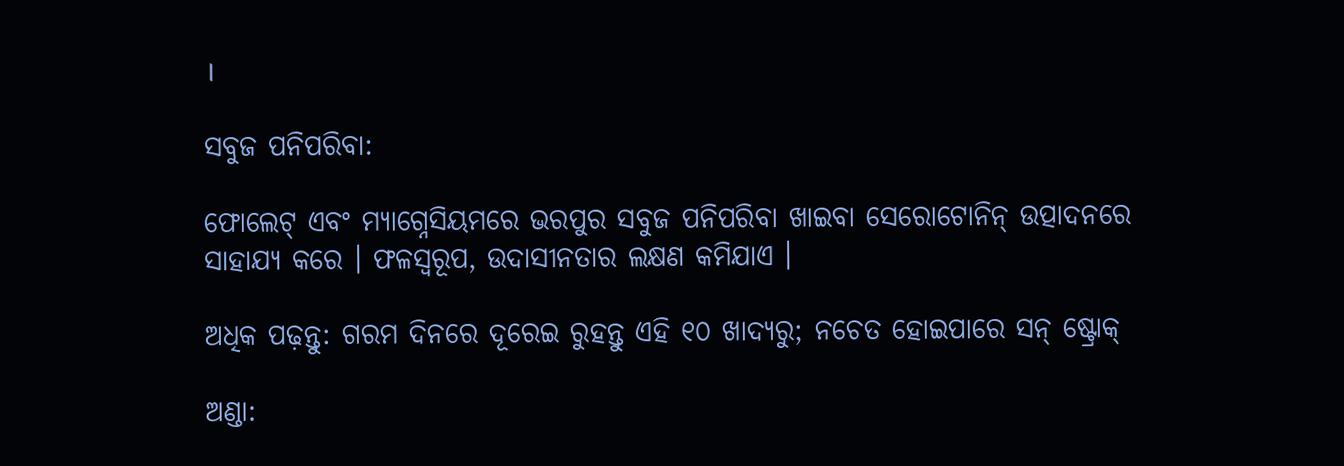।

ସବୁଜ ପନିପରିବା:

ଫୋଲେଟ୍ ଏବଂ ମ୍ୟାଗ୍ନେସିୟମରେ ଭରପୁର ସବୁଜ ପନିପରିବା ଖାଇବା ସେରୋଟୋନିନ୍ ଉତ୍ପାଦନରେ ସାହାଯ୍ୟ କରେ । ଫଳସ୍ୱରୂପ, ଉଦାସୀନତାର ଲକ୍ଷଣ କମିଯାଏ ।

ଅଧିକ ପଢ଼ନ୍ତୁ: ଗରମ ଦିନରେ ଦୂରେଇ ରୁହନ୍ତୁ ଏହି ୧୦ ଖାଦ୍ୟରୁ; ନଚେତ ହୋଇପାରେ ସନ୍ ଷ୍ଟ୍ରୋକ୍

ଅଣ୍ଡା: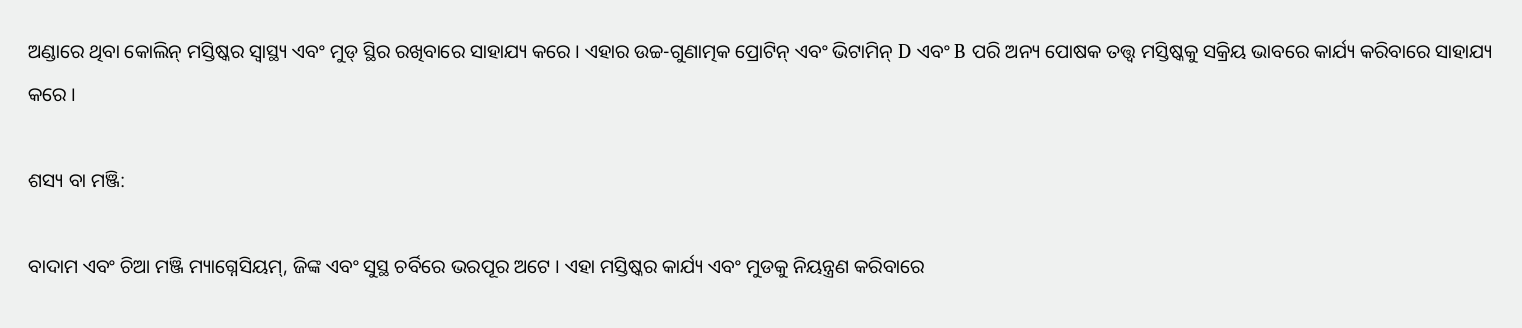ଅଣ୍ଡାରେ ଥିବା କୋଲିନ୍ ମସ୍ତିଷ୍କର ସ୍ୱାସ୍ଥ୍ୟ ଏବଂ ମୁଡ୍ ସ୍ଥିର ରଖିବାରେ ସାହାଯ୍ୟ କରେ । ଏହାର ଉଚ୍ଚ-ଗୁଣାତ୍ମକ ପ୍ରୋଟିନ୍ ଏବଂ ଭିଟାମିନ୍ D ଏବଂ B ପରି ଅନ୍ୟ ପୋଷକ ତତ୍ତ୍ୱ ମସ୍ତିଷ୍କକୁ ସକ୍ରିୟ ଭାବରେ କାର୍ଯ୍ୟ କରିବାରେ ସାହାଯ୍ୟ କରେ ।

ଶସ୍ୟ ବା ମଞ୍ଜି:

ବାଦାମ ଏବଂ ଚିଆ ମଞ୍ଜି ମ୍ୟାଗ୍ନେସିୟମ୍, ଜିଙ୍କ ଏବଂ ସୁସ୍ଥ ଚର୍ବିରେ ଭରପୂର ଅଟେ । ଏହା ମସ୍ତିଷ୍କର କାର୍ଯ୍ୟ ଏବଂ ମୁଡକୁ ନିୟନ୍ତ୍ରଣ କରିବାରେ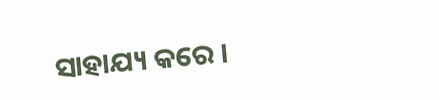ସାହାଯ୍ୟ କରେ ।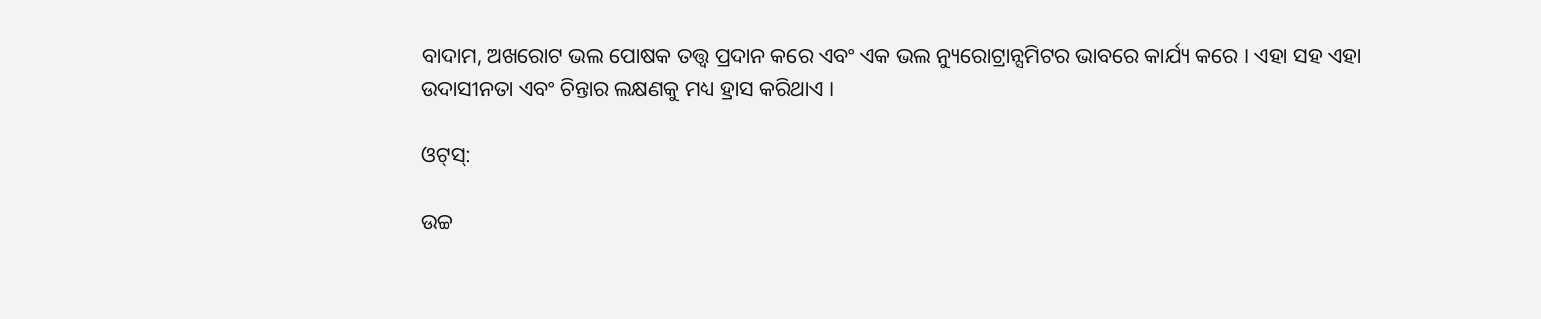ବାଦାମ, ଅଖରୋଟ ଭଲ ପୋଷକ ତତ୍ତ୍ୱ ପ୍ରଦାନ କରେ ଏବଂ ଏକ ଭଲ ନ୍ୟୁରୋଟ୍ରାନ୍ସମିଟର ଭାବରେ କାର୍ଯ୍ୟ କରେ । ଏହା ସହ ଏହା ଉଦାସୀନତା ଏବଂ ଚିନ୍ତାର ଲକ୍ଷଣକୁ ମଧ୍ୟ ହ୍ରାସ କରିଥାଏ ।

ଓଟ୍‌ସ୍:

ଉଚ୍ଚ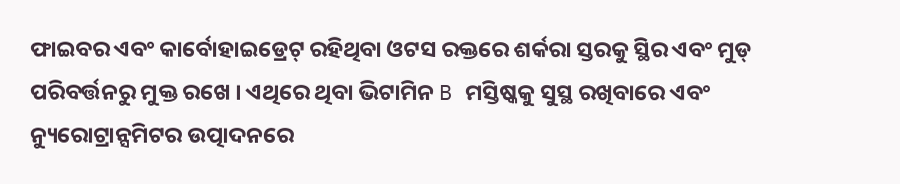ଫାଇବର ଏବଂ କାର୍ବୋହାଇଡ୍ରେଟ୍ ରହିଥିବା ଓଟସ ରକ୍ତରେ ଶର୍କରା ସ୍ତରକୁ ସ୍ଥିର ଏବଂ ମୁଡ୍ ପରିବର୍ତ୍ତନରୁ ମୁକ୍ତ ରଖେ । ଏଥିରେ ଥିବା ଭିଟାମିନ B ମସ୍ତିଷ୍କକୁ ସୁସ୍ଥ ରଖିବାରେ ଏବଂ ନ୍ୟୁରୋଟ୍ରାନ୍ସମିଟର ଉତ୍ପାଦନରେ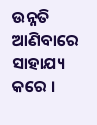ଉନ୍ନତି ଆଣିବାରେ ସାହାଯ୍ୟ କରେ ।